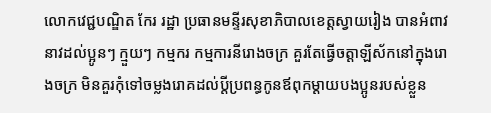លោកវេជ្ជបណ្ឌិត កែរ រដ្ឋា ប្រធានមន្ទីរសុខាភិបាលខេត្តស្វាយរៀង បានអំពាវនាវដល់ប្អូនៗ ក្មួយៗ កម្មករ កម្មការនីរោងចក្រ គួរតែធ្វើចត្តាឡីស័កនៅក្នុងរោងចក្រ មិនគួរកុំទៅចម្លងរោគដល់ប្តីប្រពន្ធកូនឪពុកម្ដាយបងប្អូនរបស់ខ្លួន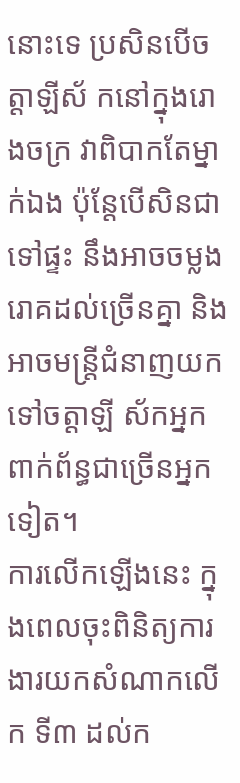នោះទេ ប្រសិនបើចត្តាឡីស័ កនៅក្នុងរោងចក្រ វាពិបាកតែម្នាក់ឯង ប៉ុន្តែបើសិនជាទៅផ្ទះ នឹងអាចចម្លងរោគដល់ច្រើនគ្នា និងអាចមន្ត្រីជំនាញយកទៅចត្តាឡី ស័កអ្នកពាក់ព័ន្ធជាច្រើនអ្នកទៀត។
ការលើកឡើងនេះ ក្នុងពេលចុះពិនិត្យការងារយកសំណាកលើក ទី៣ ដល់ក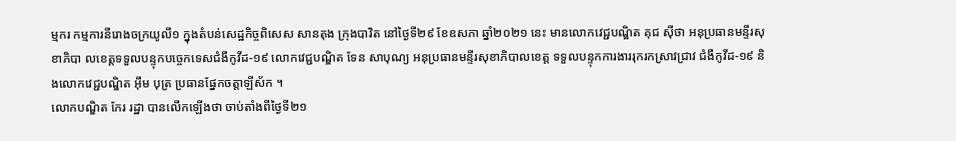ម្មករ កម្មការនីរោងចក្រយូលី១ ក្នុងតំបន់សេដ្ឋកិច្ចពិសេស សានតុង ក្រុងបាវិត នៅថ្ងៃទី២៩ ខែឧសភា ឆ្នាំ២០២១ នេះ មានលោកវេជ្ជបណ្ឌិត គុជ ស៊ីថា អនុប្រធានមន្ទីរសុខាភិបា លខេត្តទទួលបន្ទុកបច្ចេកទេសជំងឺកូវីដ-១៩ លោកវេជ្ជបណ្ឌិត ទែន សាបុណ្យ អនុប្រធានមន្ទីរសុខាភិបាលខេត្ត ទទួលបន្ទុកការងាររុករកស្រាវជ្រាវ ជំងឺកូវីដ-១៩ និងលោកវេជ្ជបណ្ឌិត អុឹម បុត្រ ប្រធានផ្នែកចត្តាឡីស័ក ។
លោកបណ្ឌិត កែរ រដ្ឋា បានលើកឡើងថា ចាប់តាំងពីថ្ងៃទី២១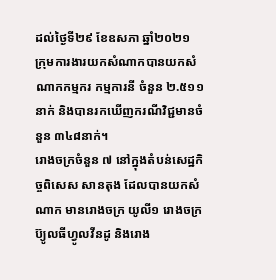ដល់ថ្ងៃទី២៩ ខែឧសភា ឆ្នាំ២០២១ ក្រុមការងារយកសំណាកបានយកសំណាកកម្មករ កម្មការនី ចំនួន ២.៥១១នាក់ និងបានរកឃើញករណីវិជ្ជមានចំនួន ៣៤៨នាក់។
រោងចក្រចំនួន ៧ នៅក្នុងតំបន់សេដ្ឋកិច្ចពិសេស សានតុង ដែលបានយកសំណាក មានរោងចក្រ យូលី១ រោងចក្រ ប៊្យូលធីហ្វូលវីនដូ និងរោង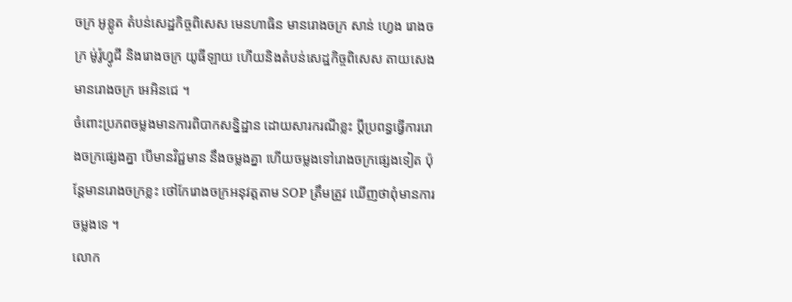ចក្រ អូខ្លូត តំបន់សេដ្ឋកិច្ចពិសេស មេនហាធិន មានរោងចក្រ សាន់ ហ្វេង រោងចក្រ ម់ូរ៉ូហ្វូជី និងរោងចក្រ យូធីឡាយ ហើយនិងតំបន់សេដ្ឋកិច្ចពិសេស តាយសេង មានរោងចក្រ អេអិនជេ ។
ចំពោះប្រភពចម្លងមានការពិបាកសន្និដ្ឋាន ដោយសារករណីខ្លះ ប្តីប្រពន្ធធ្វើការរោងចក្រផ្សេងគ្នា បើមានវិជ្ជមាន នឹងចម្លងគ្នា ហើយចម្លងទៅរោងចក្រផ្សេងទៀត ប៉ុន្តែមានរោងចក្រខ្លះ ថៅកែរោងចក្រអនុវត្តតាម SOP ត្រឹមត្រូវ ឃើញថាពុំមានការចម្លងទេ ។
លោក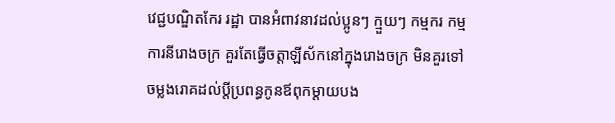វេជ្ជបណ្ឌិតកែរ រដ្ឋា បានអំពាវនាវដល់ប្អូនៗ ក្មួយៗ កម្មករ កម្មការនីរោងចក្រ គួរតែធ្វើចត្តាឡីស័កនៅក្នុងរោងចក្រ មិនគួរទៅចម្លងរោគដល់ប្តីប្រពន្ធកូនឪពុកម្ដាយបង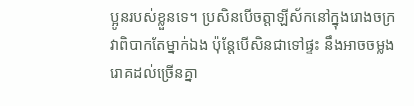ប្អូនរបស់ខ្លួនទេ។ ប្រសិនបើចត្តាឡីស័កនៅក្នុងរោងចក្រ វាពិបាកតែម្នាក់ឯង ប៉ុន្តែបើសិនជាទៅផ្ទះ នឹងអាចចម្លងរោគដល់ច្រើនគ្នា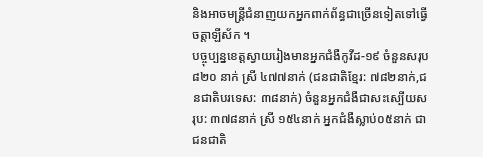និងអាចមន្ត្រីជំនាញយកអ្នកពាក់ព័ន្ធជាច្រើនទៀតទៅធ្វើចត្តាឡីស័ក ។
បច្ចុប្បន្នខេត្តស្វាយរៀងមានអ្នកជំងឺកូវីដ-១៩ ចំនួនសរុប ៨២០ នាក់ ស្រី ៤៧៧នាក់ (ជនជាតិខ្មែរ: ៧៨២នាក់,ជនជាតិបរទេស: ៣៨នាក់) ចំនួនអ្នកជំងឺជាសះស្បើយសរុប: ៣៧៨នាក់ ស្រី ១៥៤នាក់ អ្នកជំងឺស្លាប់០៥នាក់ ជាជនជាតិ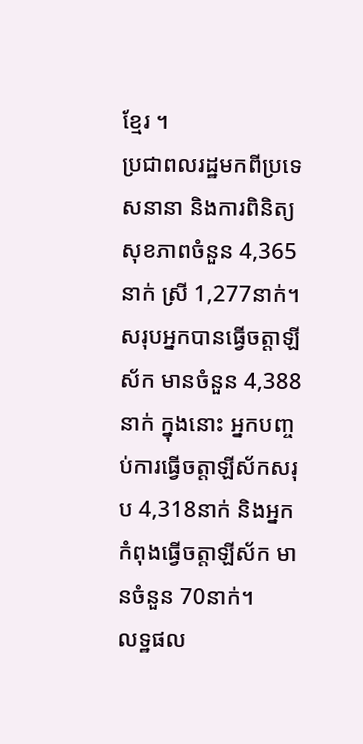ខ្មែរ ។
ប្រជាពលរដ្ឋមកពីប្រទេសនានា និងការពិនិត្យសុខភាពចំនួន 4,365នាក់ ស្រី 1,277នាក់។ សរុបអ្នកបានធ្វើចត្តាឡីស័ក មានចំនួន 4,388នាក់ ក្នុងនោះ អ្នកបញ្ចប់ការធ្វើចត្តាឡីស័កសរុប 4,318នាក់ និងអ្នកកំពុងធ្វើចត្តាឡីស័ក មានចំនួន 70នាក់។
លទ្ឋផល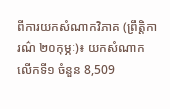ពីការយកសំណាកវិភាគ (ព្រឹត្តិការណ៌ ២០កុម្ភៈ)៖ យកសំណាកលើកទី១ ចំនួន 8,509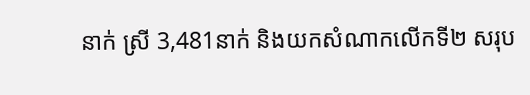នាក់ ស្រី 3,481នាក់ និងយកសំណាកលើកទី២ សរុប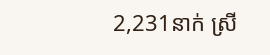2,231នាក់ ស្រី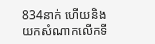834នាក់ ហើយនិង យកសំណាកលើកទី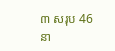៣ សរុប 46នា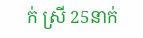ក់ ស្រី 25នាក់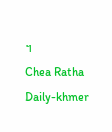។
Chea Ratha Daily-khmer